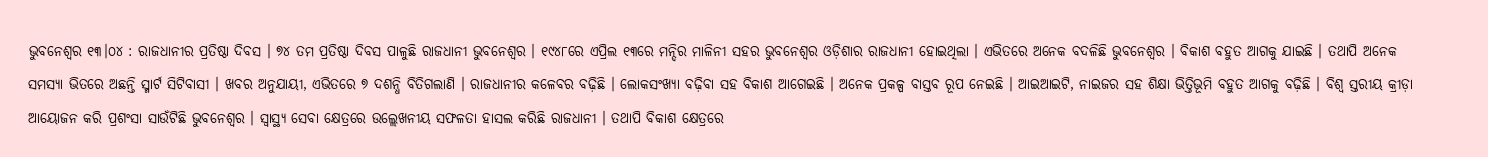ଭୁବନେଶ୍ୱର ୧୩।୦୪ : ରାଜଧାନୀର ପ୍ରତିଷ୍ଠା ଦିବସ । ୭୪ ତମ ପ୍ରତିଷ୍ଠା ଦିବସ ପାଳୁଛି ରାଜଧାନୀ ଭୁବନେଶ୍ବର । ୧୯୪୮ରେ ଏପ୍ରିଲ ୧୩ରେ ମନ୍ଦିର ମାଳିନୀ ସହର ଭୁବନେଶ୍ବର ଓଡ଼ିଶାର ରାଜଧାନୀ ହୋଇଥିଲା । ଏଭିତରେ ଅନେକ ବଦଳିଛି ଭୁବନେଶ୍ବର । ବିକାଶ ବହୁତ ଆଗକୁ ଯାଇଛି । ତଥାପି ଅନେକ ସମସ୍ୟା ଭିତରେ ଅଛନ୍ତି ସ୍ମାର୍ଟ ସିଟିବାସୀ । ଖବର ଅନୁଯାୟୀ, ଏଭିତରେ ୭ ଦଶନ୍ଧି ବିତିଗଲାଣି । ରାଜଧାନୀର କଳେବର ବଢ଼ିଛି । ଲୋକସଂଖ୍ୟା ବଢ଼ିବା ସହ ବିକାଶ ଆଗେଇଛି । ଅନେକ ପ୍ରକଳ୍ପ ବାସ୍ତବ ରୂପ ନେଇଛି । ଆଇଆଇଟି, ନାଇଜର ସହ ଶିକ୍ଷା ଭିତ୍ତିଭୂମି ବହୁତ ଆଗକୁ ବଢ଼ିଛି । ବିଶ୍ବ ସ୍ତରୀୟ କ୍ରୀଡ଼ା ଆୟୋଜନ କରି ପ୍ରଶଂସା ସାଉଁଟିଛି ଭୁବନେଶ୍ବର । ସ୍ବାସ୍ଥ୍ୟ ସେବା କ୍ଷେତ୍ରରେ ଉଲ୍ଲେଖନୀୟ ସଫଳତା ହାସଲ କରିଛି ରାଜଧାନୀ । ତଥାପି ବିକାଶ କ୍ଷେତ୍ରରେ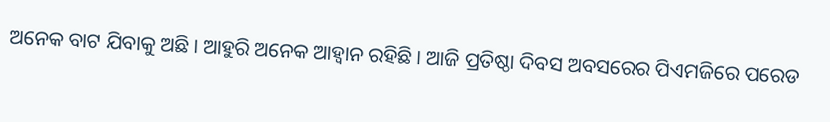ଅନେକ ବାଟ ଯିବାକୁ ଅଛି । ଆହୁରି ଅନେକ ଆହ୍ବାନ ରହିଛି । ଆଜି ପ୍ରତିଷ୍ଠା ଦିବସ ଅବସରେର ପିଏମଜିରେ ପରେଡ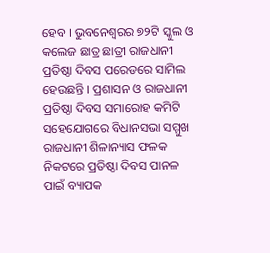ହେବ । ଭୁବନେଶ୍ଵରର ୭୨ଟି ସ୍କୁଲ ଓ କଲେଜ ଛାତ୍ର ଛାତ୍ରୀ ରାଜଧାନୀ ପ୍ରତିଷ୍ଠା ଦିବସ ପରେଡରେ ସାମିଲ ହେଉଛନ୍ତି । ପ୍ରଶାସନ ଓ ରାଜଧାନୀ ପ୍ରତିଷ୍ଠା ଦିବସ ସମାରୋହ କମିଟି ସହେଯୋଗରେ ବିଧାନସଭା ସମ୍ମୁଖ ରାଜଧାନୀ ଶିଳାନ୍ୟାସ ଫଳକ ନିକଟରେ ପ୍ରତିଷ୍ଠା ଦିବସ ପାନଳ ପାଇଁ ବ୍ୟାପକ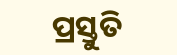ପ୍ରସ୍ତୁତି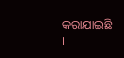କରାଯାଇଛି ।